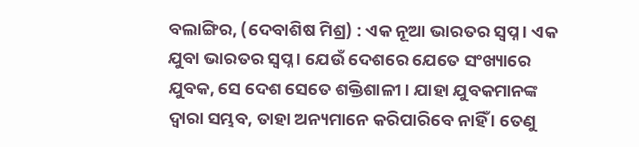ବଲାଙ୍ଗିର, (ଦେବାଶିଷ ମିଶ୍ର) : ଏକ ନୂଆ ଭାରତର ସ୍ୱପ୍ନ । ଏକ ଯୁବା ଭାରତର ସ୍ୱପ୍ନ । ଯେଉଁ ଦେଶରେ ଯେତେ ସଂଖ୍ୟାରେ ଯୁବକ, ସେ ଦେଶ ସେତେ ଶକ୍ତିଶାଳୀ । ଯାହା ଯୁବକମାନଙ୍କ ଦ୍ୱାରା ସମ୍ଭବ, ତାହା ଅନ୍ୟମାନେ କରିପାରିବେ ନାହିଁ । ତେଣୁ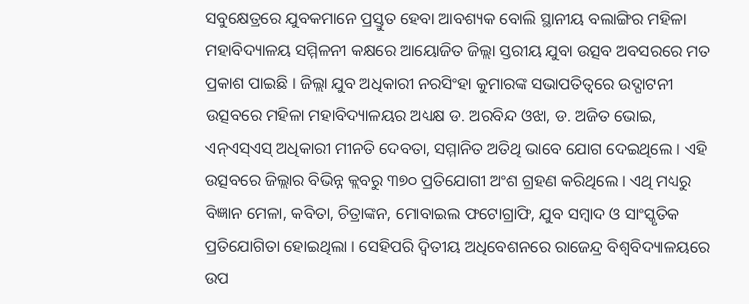ସବୁକ୍ଷେତ୍ରରେ ଯୁବକମାନେ ପ୍ରସ୍ତୁତ ହେବା ଆବଶ୍ୟକ ବୋଲି ସ୍ଥାନୀୟ ବଲାଙ୍ଗିର ମହିଳା ମହାବିଦ୍ୟାଳୟ ସମ୍ମିଳନୀ କକ୍ଷରେ ଆୟୋଜିତ ଜିଲ୍ଲା ସ୍ତରୀୟ ଯୁବା ଉତ୍ସବ ଅବସରରେ ମତ ପ୍ରକାଶ ପାଇଛି । ଜିଲ୍ଲା ଯୁବ ଅଧିକାରୀ ନରସିଂହା କୁମାରଙ୍କ ସଭାପତିତ୍ୱରେ ଉଦ୍ଘାଟନୀ ଉତ୍ସବରେ ମହିଳା ମହାବିଦ୍ୟାଳୟର ଅଧ୍ୟକ୍ଷ ଡ. ଅରବିନ୍ଦ ଓଝା, ଡ. ଅଜିତ ଭୋଇ, ଏନ୍ଏସ୍ଏସ୍ ଅଧିକାରୀ ମୀନତି ଦେବତା, ସମ୍ମାନିତ ଅତିଥି ଭାବେ ଯୋଗ ଦେଇଥିଲେ । ଏହି ଉତ୍ସବରେ ଜିଲ୍ଲାର ବିଭିନ୍ନ କ୍ଲବରୁ ୩୭୦ ପ୍ରତିଯୋଗୀ ଅଂଶ ଗ୍ରହଣ କରିଥିଲେ । ଏଥି ମଧ୍ୟରୁ ବିଜ୍ଞାନ ମେଳା, କବିତା, ଚିତ୍ରାଙ୍କନ, ମୋବାଇଲ ଫଟୋଗ୍ରାଫି, ଯୁବ ସମ୍ବାଦ ଓ ସାଂସ୍କୃତିକ ପ୍ରତିଯୋଗିତା ହୋଇଥିଲା । ସେହିପରି ଦ୍ୱିତୀୟ ଅଧିବେଶନରେ ରାଜେନ୍ଦ୍ର ବିଶ୍ୱବିଦ୍ୟାଳୟରେ ଉପ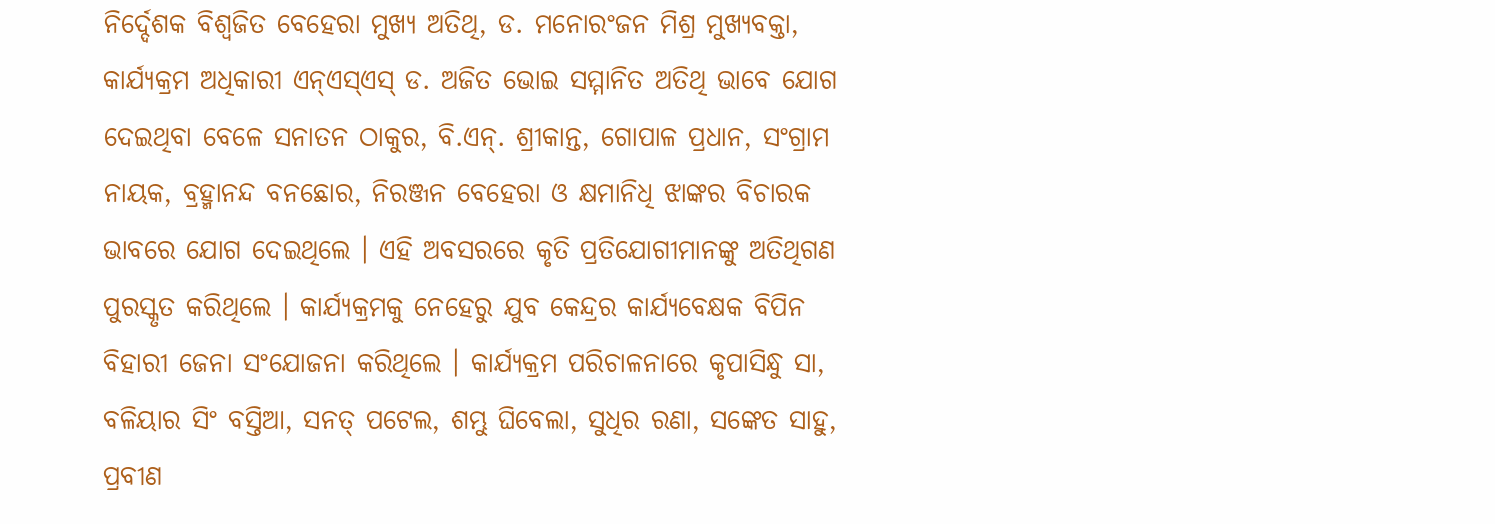ନିର୍ଦ୍ଦେଶକ ବିଶ୍ୱଜିତ ବେହେରା ମୁଖ୍ୟ ଅତିଥି, ଡ. ମନୋରଂଜନ ମିଶ୍ର ମୁଖ୍ୟବକ୍ତା, କାର୍ଯ୍ୟକ୍ରମ ଅଧିକାରୀ ଏନ୍ଏସ୍ଏସ୍ ଡ. ଅଜିତ ଭୋଇ ସମ୍ମାନିତ ଅତିଥି ଭାବେ ଯୋଗ ଦେଇଥିବା ବେଳେ ସନାତନ ଠାକୁର, ବି.ଏନ୍. ଶ୍ରୀକାନ୍ତ, ଗୋପାଳ ପ୍ରଧାନ, ସଂଗ୍ରାମ ନାୟକ, ବ୍ରହ୍ମାନନ୍ଦ ବନଛୋର, ନିରଞ୍ଜନ ବେହେରା ଓ କ୍ଷମାନିଧି ଝାଙ୍କର ବିଚାରକ ଭାବରେ ଯୋଗ ଦେଇଥିଲେ । ଏହି ଅବସରରେ କୃତି ପ୍ରତିଯୋଗୀମାନଙ୍କୁ ଅତିଥିଗଣ ପୁରସ୍କୃତ କରିଥିଲେ । କାର୍ଯ୍ୟକ୍ରମକୁ ନେହେରୁ ଯୁବ କେନ୍ଦ୍ରର କାର୍ଯ୍ୟବେକ୍ଷକ ବିପିନ ବିହାରୀ ଜେନା ସଂଯୋଜନା କରିଥିଲେ । କାର୍ଯ୍ୟକ୍ରମ ପରିଚାଳନାରେ କୃପାସିନ୍ଧୁ ସା, ବଳିୟାର ସିଂ ବସ୍ତିଆ, ସନତ୍ ପଟେଲ, ଶମ୍ଭୁ ଘିବେଲା, ସୁଧିର ରଣା, ସଙ୍କେତ ସାହୁ, ପ୍ରବୀଣ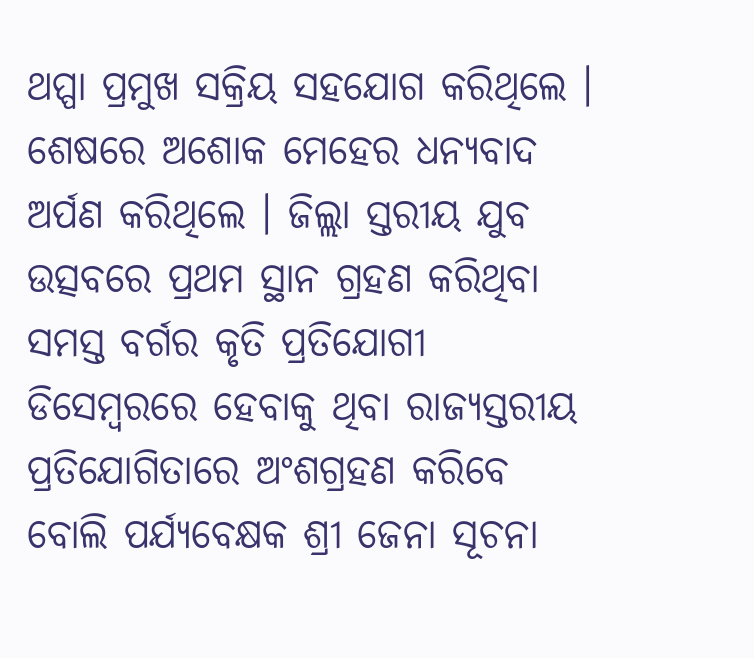ଥପ୍ପା ପ୍ରମୁଖ ସକ୍ରିୟ ସହଯୋଗ କରିଥିଲେ । ଶେଷରେ ଅଶୋକ ମେହେର ଧନ୍ୟବାଦ ଅର୍ପଣ କରିଥିଲେ । ଜିଲ୍ଲା ସ୍ତରୀୟ ଯୁବ ଉତ୍ସବରେ ପ୍ରଥମ ସ୍ଥାନ ଗ୍ରହଣ କରିଥିବା ସମସ୍ତ ବର୍ଗର କୃତି ପ୍ରତିଯୋଗୀ ଡିସେମ୍ବରରେ ହେବାକୁ ଥିବା ରାଜ୍ୟସ୍ତରୀୟ ପ୍ରତିଯୋଗିତାରେ ଅଂଶଗ୍ରହଣ କରିବେ ବୋଲି ପର୍ଯ୍ୟବେକ୍ଷକ ଶ୍ରୀ ଜେନା ସୂଚନା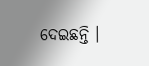ଦେଇଛନ୍ତି ।